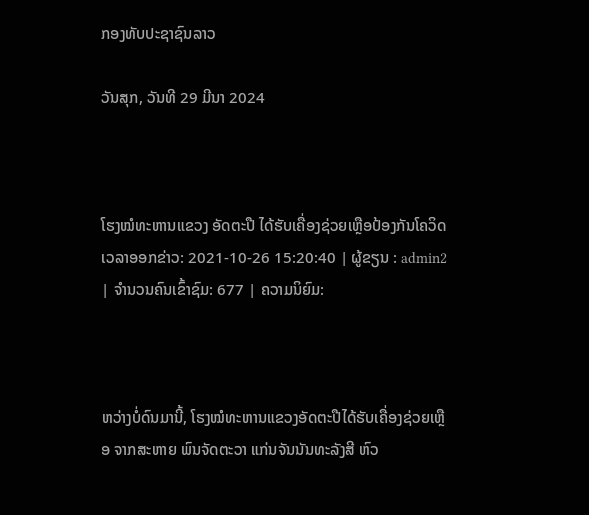ກອງທັບປະຊາຊົນລາວ

ວັນສຸກ, ວັນທີ 29 ມີນາ 2024



ໂຮງໝໍທະຫານແຂວງ ອັດຕະປື ໄດ້ຮັບເຄື່ອງຊ່ວຍເຫຼືອປ້ອງກັນໂຄວິດ
ເວລາອອກຂ່າວ: 2021-10-26 15:20:40 | ຜູ້ຂຽນ : admin2 | ຈຳນວນຄົນເຂົ້າຊົມ: 677 | ຄວາມນິຍົມ:



ຫວ່າງບໍ່ດົນມານີ້, ໂຮງໝໍທະຫານແຂວງອັດຕະປືໄດ້ຮັບເຄື່ອງຊ່ວຍເຫຼືອ ຈາກສະຫາຍ ພົນຈັດຕະວາ ແກ່ນຈັນນັນທະລັງສີ ຫົວ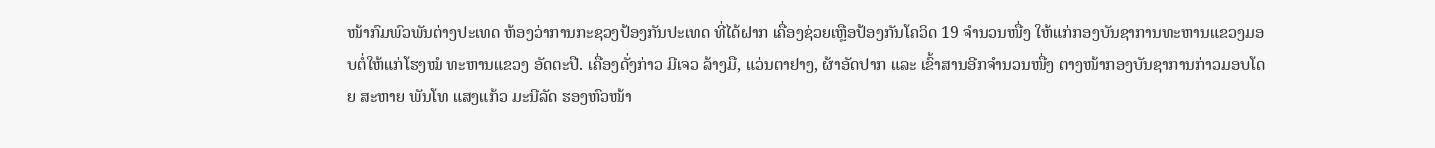ໜ້າກົມພົວພັນຕ່າງປະເທດ ຫ້ອງວ່າການກະຊວງປ້ອງກັນປະເທດ ທີ່ໄດ້ຝາກ ເຄື່ອງຊ່ວຍເຫຼືອປ້ອງກັນໂຄວິດ 19 ຈຳນວນໜື່ງ ໃຫ້ແກ່ກອງບັນຊາການທະຫານແຂວງມອບຕໍ່ໃຫ້ແກ່ໂຮງໝໍ ທະຫານແຂວງ ອັດຕະປື. ເຄື່ອງດັ່ງກ່າວ ມີເຈວ ລ້າງມື, ແວ່ນຕາຢາງ, ຜ້າອັດປາກ ແລະ ເຂົ້າສານອີກຈຳນວນໜື່ງ ຕາງໜ້າກອງບັນຊາການກ່າວມອບໂດຍ ສະຫາຍ ພັນໂທ ແສງແກ້ວ ມະນີລັດ ຮອງຫົວໜ້າ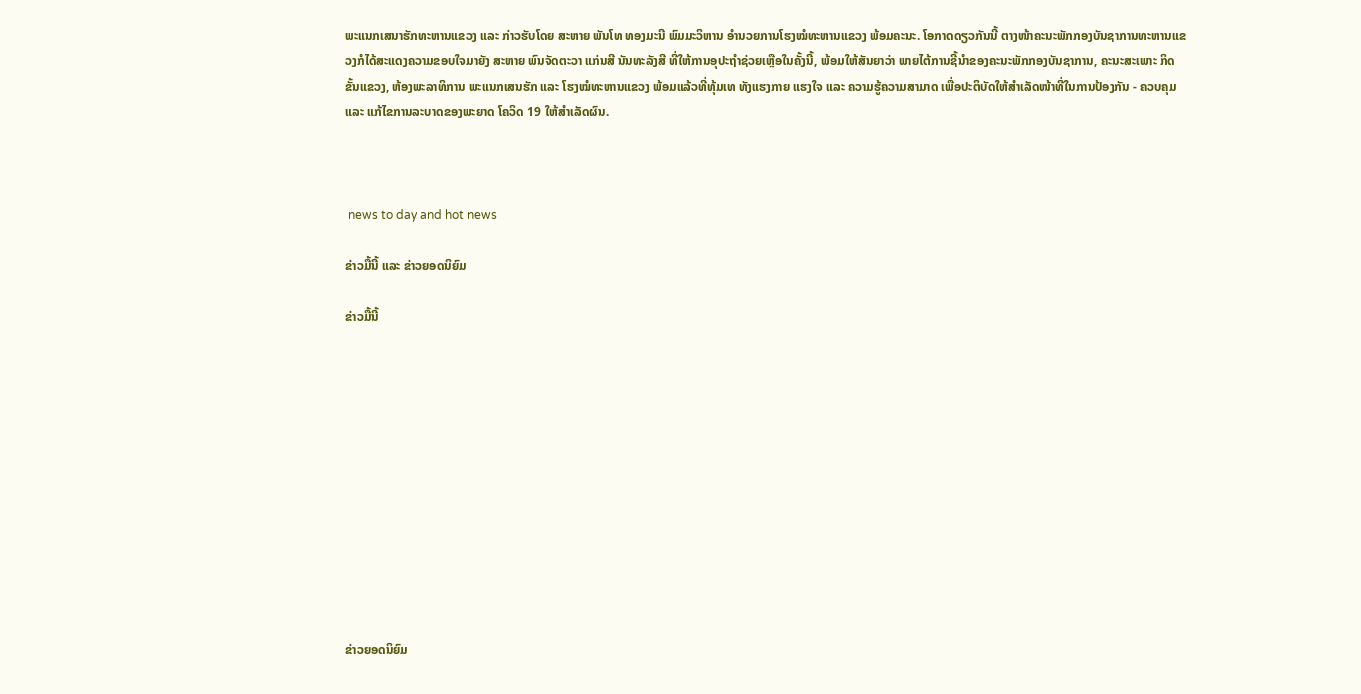ພະແນກເສນາຮັກທະຫານແຂວງ ແລະ ກ່າວຮັບໂດຍ ສະຫາຍ ພັນໂທ ທອງມະນີ ພົມມະວິຫານ ອຳນວຍການໂຮງໝໍທະຫານແຂວງ ພ້ອມຄະນະ. ໂອກາດດຽວກັນນີ້ ຕາງໜ້າຄະນະພັກກອງບັນຊາການທະຫານແຂວງກໍໄດ້ສະແດງຄວາມຂອບໃຈມາຍັງ ສະຫາຍ ພົນຈັດຕະວາ ແກ່ນສີ ນັນທະລັງສີ ທີ່ໃຫ້ການອຸປະຖຳຊ່ວຍເຫຼືອໃນຄັ້ງນີ້, ພ້ອມໃຫ້ສັນຍາວ່າ ພາຍໄຕ້ການຊີ້ນຳຂອງຄະນະພັກກອງບັນຊາການ, ຄະນະສະເພາະ ກິດຂັ້ນແຂວງ, ຫ້ອງພະລາທິການ ພະແນກເສນຮັກ ແລະ ໂຮງໝໍທະຫານແຂວງ ພ້ອມແລ້ວທີ່ທຸ້ມເທ ທັງແຮງກາຍ ແຮງໃຈ ແລະ ຄວາມຮູ້ຄວາມສາມາດ ເພື່ອປະຕິບັດໃຫ້ສຳເລັດໜ້າທີ່ໃນການປ້ອງກັນ - ຄວບຄຸມ ແລະ ແກ້ໄຂການລະບາດຂອງພະຍາດ ໂຄວິດ 19 ໃຫ້ສຳເລັດຜົນ.



 news to day and hot news

ຂ່າວມື້ນີ້ ແລະ ຂ່າວຍອດນິຍົມ

ຂ່າວມື້ນີ້












ຂ່າວຍອດນິຍົມ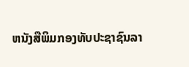ຫນັງສືພິມກອງທັບປະຊາຊົນລາ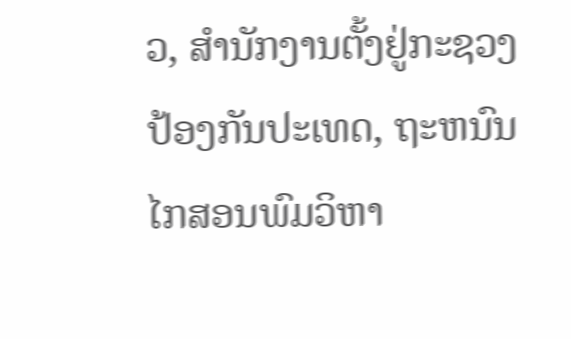ວ, ສຳນັກງານຕັ້ງຢູ່ກະຊວງປ້ອງກັນປະເທດ, ຖະຫນົນໄກສອນພົມວິຫາ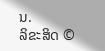ນ.
ລິຂະສິດ ©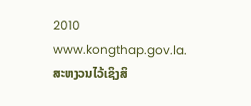2010 www.kongthap.gov.la. ສະຫງວນໄວ້ເຊິງສິ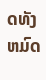ດທັງຫມົດ